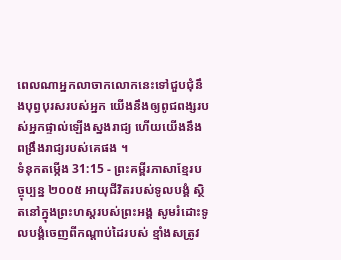ពេលណាអ្នកលាចាកលោកនេះទៅជួបជុំនឹងបុព្វបុរសរបស់អ្នក យើងនឹងឲ្យពូជពង្សរបស់អ្នកផ្ទាល់ឡើងស្នងរាជ្យ ហើយយើងនឹងពង្រឹងរាជ្យរបស់គេផង ។
ទំនុកតម្កើង 31:15 - ព្រះគម្ពីរភាសាខ្មែរបច្ចុប្បន្ន ២០០៥ អាយុជីវិតរបស់ទូលបង្គំ ស្ថិតនៅក្នុងព្រះហស្ដរបស់ព្រះអង្គ សូមរំដោះទូលបង្គំចេញពីកណ្ដាប់ដៃរបស់ ខ្មាំងសត្រូវ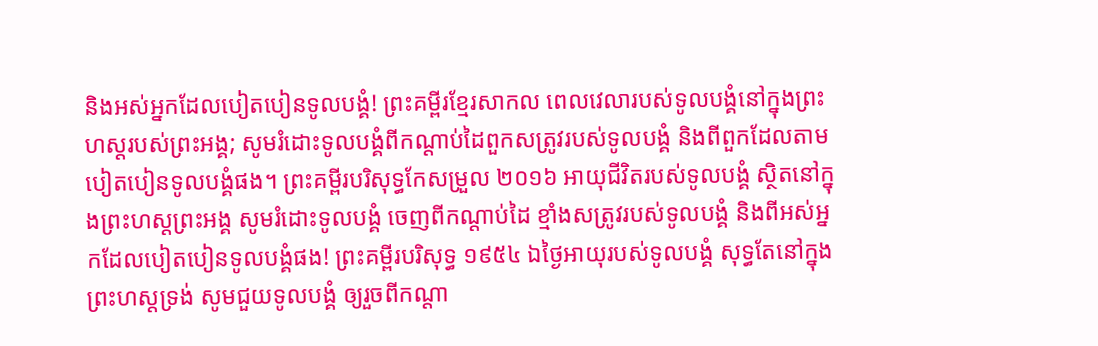និងអស់អ្នកដែលបៀតបៀនទូលបង្គំ! ព្រះគម្ពីរខ្មែរសាកល ពេលវេលារបស់ទូលបង្គំនៅក្នុងព្រះហស្តរបស់ព្រះអង្គ; សូមរំដោះទូលបង្គំពីកណ្ដាប់ដៃពួកសត្រូវរបស់ទូលបង្គំ និងពីពួកដែលតាមបៀតបៀនទូលបង្គំផង។ ព្រះគម្ពីរបរិសុទ្ធកែសម្រួល ២០១៦ អាយុជីវិតរបស់ទូលបង្គំ ស្ថិតនៅក្នុងព្រះហស្តព្រះអង្គ សូមរំដោះទូលបង្គំ ចេញពីកណ្ដាប់ដៃ ខ្មាំងសត្រូវរបស់ទូលបង្គំ និងពីអស់អ្នកដែលបៀតបៀនទូលបង្គំផង! ព្រះគម្ពីរបរិសុទ្ធ ១៩៥៤ ឯថ្ងៃអាយុរបស់ទូលបង្គំ សុទ្ធតែនៅក្នុងព្រះហស្តទ្រង់ សូមជួយទូលបង្គំ ឲ្យរួចពីកណ្តា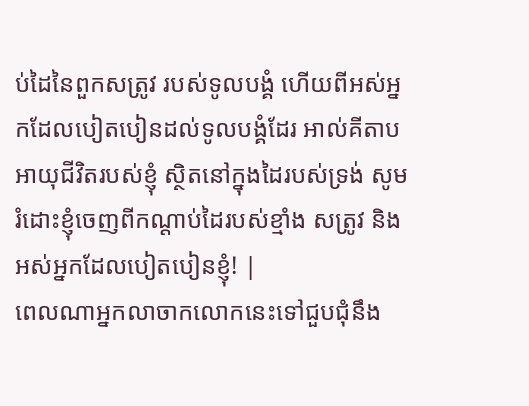ប់ដៃនៃពួកសត្រូវ របស់ទូលបង្គំ ហើយពីអស់អ្នកដែលបៀតបៀនដល់ទូលបង្គំដែរ អាល់គីតាប អាយុជីវិតរបស់ខ្ញុំ ស្ថិតនៅក្នុងដៃរបស់ទ្រង់ សូមរំដោះខ្ញុំចេញពីកណ្ដាប់ដៃរបស់ខ្មាំង សត្រូវ និងអស់អ្នកដែលបៀតបៀនខ្ញុំ! |
ពេលណាអ្នកលាចាកលោកនេះទៅជួបជុំនឹង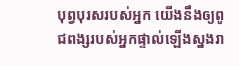បុព្វបុរសរបស់អ្នក យើងនឹងឲ្យពូជពង្សរបស់អ្នកផ្ទាល់ឡើងស្នងរា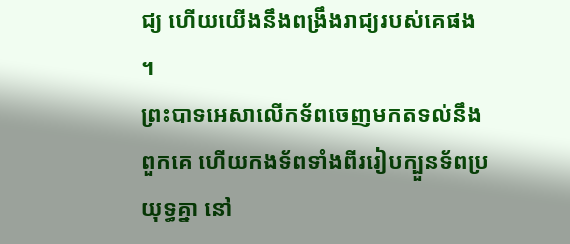ជ្យ ហើយយើងនឹងពង្រឹងរាជ្យរបស់គេផង ។
ព្រះបាទអេសាលើកទ័ពចេញមកតទល់នឹងពួកគេ ហើយកងទ័ពទាំងពីររៀបក្បួនទ័ពប្រយុទ្ធគ្នា នៅ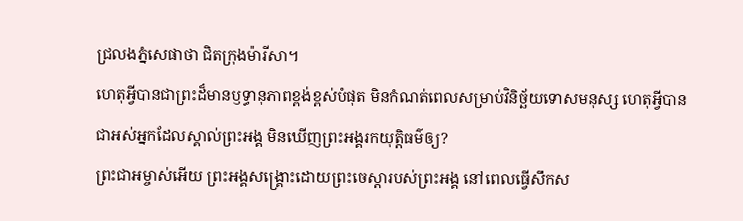ជ្រលងភ្នំសេផាថា ជិតក្រុងម៉ារីសា។
ហេតុអ្វីបានជាព្រះដ៏មានឫទ្ធានុភាពខ្ពង់ខ្ពស់បំផុត មិនកំណត់ពេលសម្រាប់វិនិច្ឆ័យទោសមនុស្ស ហេតុអ្វីបានជាអស់អ្នកដែលស្គាល់ព្រះអង្គ មិនឃើញព្រះអង្គរកយុត្តិធម៌ឲ្យ?
ព្រះជាអម្ចាស់អើយ ព្រះអង្គសង្គ្រោះដោយព្រះចេស្ដារបស់ព្រះអង្គ នៅពេលធ្វើសឹកស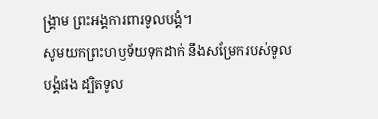ង្គ្រាម ព្រះអង្គការពារទូលបង្គំ។
សូមយកព្រះហឫទ័យទុកដាក់ នឹងសម្រែករបស់ទូលបង្គំផង ដ្បិតទូល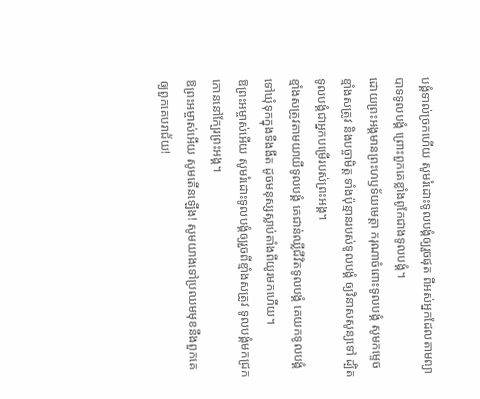បង្គំទាល់ច្រកហើយ សូមរំដោះទូលបង្គំឲ្យរួចផុត ពីអស់អ្នកដែលតាមព្យាបាទទូលបង្គំ ព្រោះពួកគេខ្លាំងពូកែជាងទូលបង្គំ។
ដោយព្រះអង្គមានព្រះហឫទ័យមេត្តា ករុណាចំពោះទូលបង្គំ សូមកម្ទេចខ្មាំងសត្រូវ និងបច្ចាមិត្ត ទាំងប៉ុន្មានរបស់ទូលបង្គំ ឲ្យវិនាសសូន្យទៅ ដ្បិតទូលបង្គំជាអ្នកបម្រើរបស់ព្រះអង្គ។
ខ្មាំងសត្រូវតាមយាយីទូលបង្គំ គេជាន់ឈ្លីជីវិតទូលបង្គំ គេយកទូលបង្គំទៅឃុំទុកក្នុងទីងងឹត ដូចមនុស្សស្លាប់តាំងពីយូរមកហើយ។
ឱព្រះអម្ចាស់អើយ សូមរំដោះទូលបង្គំឲ្យរួចពីខ្មាំងសត្រូវ ទូលបង្គំមកជ្រកកោននៅក្បែរព្រះអង្គ។
ឱព្រះអម្ចាស់អើយ សូមតើនឡើង! សូមយាងទៅប្រឈមមុខនឹងពួកគេ ឲ្យពួកគេបរាជ័យ!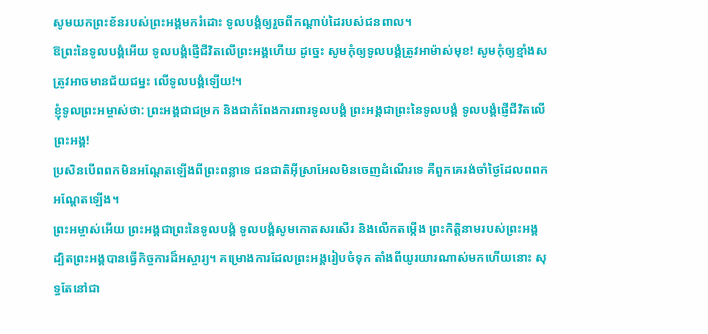សូមយកព្រះខ័នរបស់ព្រះអង្គមករំដោះ ទូលបង្គំឲ្យរួចពីកណ្ដាប់ដៃរបស់ជនពាល។
ឱព្រះនៃទូលបង្គំអើយ ទូលបង្គំផ្ញើជីវិតលើព្រះអង្គហើយ ដូច្នេះ សូមកុំឲ្យទូលបង្គំត្រូវអាម៉ាស់មុខ! សូមកុំឲ្យខ្មាំងសត្រូវអាចមានជ័យជម្នះ លើទូលបង្គំឡើយ!។
ខ្ញុំទូលព្រះអម្ចាស់ថា: ព្រះអង្គជាជម្រក និងជាកំពែងការពារទូលបង្គំ ព្រះអង្គជាព្រះនៃទូលបង្គំ ទូលបង្គំផ្ញើជីវិតលើព្រះអង្គ!
ប្រសិនបើពពកមិនអណ្ដែតឡើងពីព្រះពន្លាទេ ជនជាតិអ៊ីស្រាអែលមិនចេញដំណើរទេ គឺពួកគេរង់ចាំថ្ងៃដែលពពកអណ្ដែតឡើង។
ព្រះអម្ចាស់អើយ ព្រះអង្គជាព្រះនៃទូលបង្គំ ទូលបង្គំសូមកោតសរសើរ និងលើកតម្កើង ព្រះកិត្តិនាមរបស់ព្រះអង្គ ដ្បិតព្រះអង្គបានធ្វើកិច្ចការដ៏អស្ចារ្យ។ គម្រោងការដែលព្រះអង្គរៀបចំទុក តាំងពីយូរយារណាស់មកហើយនោះ សុទ្ធតែនៅជា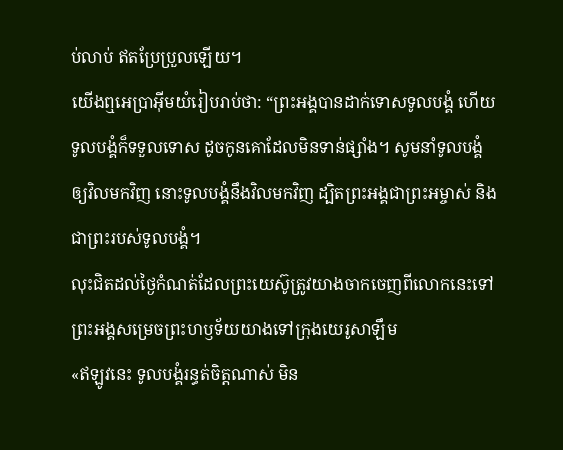ប់លាប់ ឥតប្រែប្រួលឡើយ។
យើងឮអេប្រាអ៊ីមយំរៀបរាប់ថា: “ព្រះអង្គបានដាក់ទោសទូលបង្គំ ហើយទូលបង្គំក៏ទទួលទោស ដូចកូនគោដែលមិនទាន់ផ្សាំង។ សូមនាំទូលបង្គំឲ្យវិលមកវិញ នោះទូលបង្គំនឹងវិលមកវិញ ដ្បិតព្រះអង្គជាព្រះអម្ចាស់ និងជាព្រះរបស់ទូលបង្គំ។
លុះជិតដល់ថ្ងៃកំណត់ដែលព្រះយេស៊ូត្រូវយាងចាកចេញពីលោកនេះទៅ ព្រះអង្គសម្រេចព្រះហឫទ័យយាងទៅក្រុងយេរូសាឡឹម
«ឥឡូវនេះ ទូលបង្គំរន្ធត់ចិត្តណាស់ មិន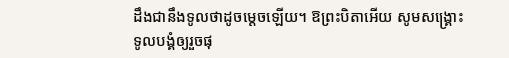ដឹងជានឹងទូលថាដូចម្ដេចឡើយ។ ឱព្រះបិតាអើយ សូមសង្គ្រោះទូលបង្គំឲ្យរួចផុ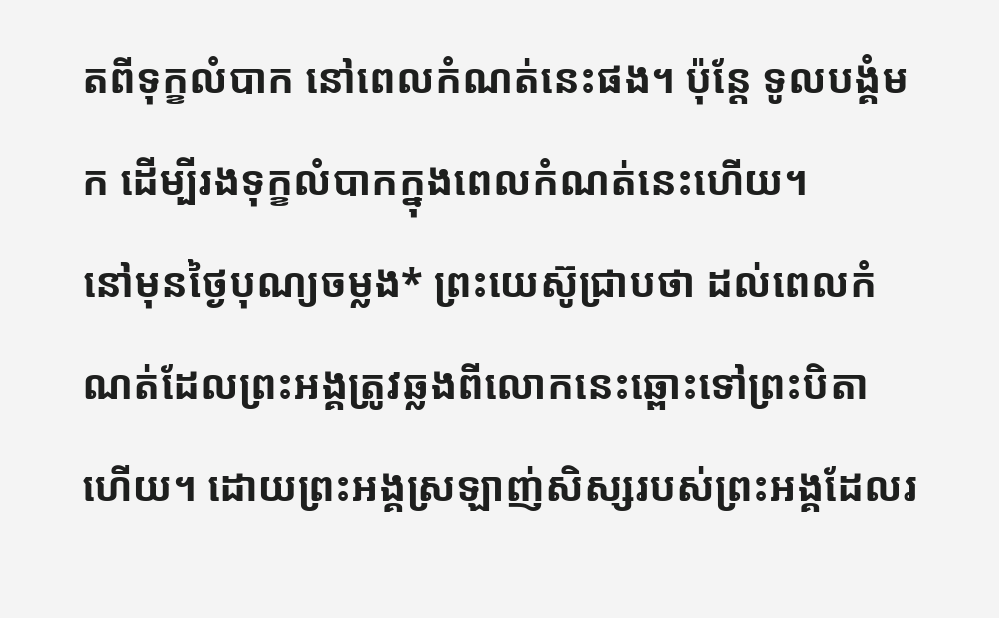តពីទុក្ខលំបាក នៅពេលកំណត់នេះផង។ ប៉ុន្តែ ទូលបង្គំមក ដើម្បីរងទុក្ខលំបាកក្នុងពេលកំណត់នេះហើយ។
នៅមុនថ្ងៃបុណ្យចម្លង* ព្រះយេស៊ូជ្រាបថា ដល់ពេលកំណត់ដែលព្រះអង្គត្រូវឆ្លងពីលោកនេះឆ្ពោះទៅព្រះបិតាហើយ។ ដោយព្រះអង្គស្រឡាញ់សិស្សរបស់ព្រះអង្គដែលរ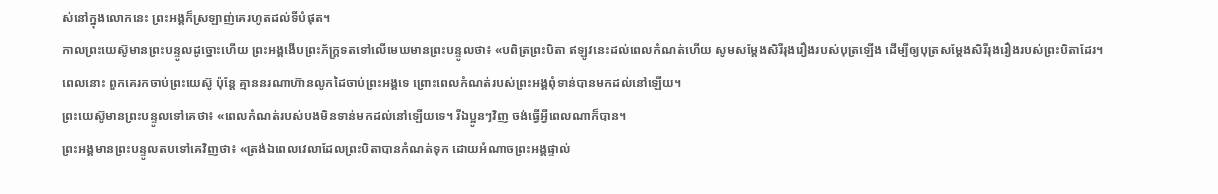ស់នៅក្នុងលោកនេះ ព្រះអង្គក៏ស្រឡាញ់គេរហូតដល់ទីបំផុត។
កាលព្រះយេស៊ូមានព្រះបន្ទូលដូច្នោះហើយ ព្រះអង្គងើបព្រះភ័ក្ត្រទតទៅលើមេឃមានព្រះបន្ទូលថា៖ «បពិត្រព្រះបិតា ឥឡូវនេះដល់ពេលកំណត់ហើយ សូមសម្តែងសិរីរុងរឿងរបស់បុត្រឡើង ដើម្បីឲ្យបុត្រសម្តែងសិរីរុងរឿងរបស់ព្រះបិតាដែរ។
ពេលនោះ ពួកគេរកចាប់ព្រះយេស៊ូ ប៉ុន្តែ គ្មាននរណាហ៊ានលូកដៃចាប់ព្រះអង្គទេ ព្រោះពេលកំណត់របស់ព្រះអង្គពុំទាន់បានមកដល់នៅឡើយ។
ព្រះយេស៊ូមានព្រះបន្ទូលទៅគេថា៖ «ពេលកំណត់របស់បងមិនទាន់មកដល់នៅឡើយទេ។ រីឯប្អូនៗវិញ ចង់ធ្វើអ្វីពេលណាក៏បាន។
ព្រះអង្គមានព្រះបន្ទូលតបទៅគេវិញថា៖ «ត្រង់ឯពេលវេលាដែលព្រះបិតាបានកំណត់ទុក ដោយអំណាចព្រះអង្គផ្ទាល់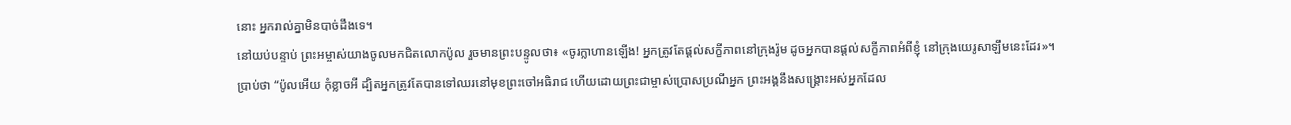នោះ អ្នករាល់គ្នាមិនបាច់ដឹងទេ។
នៅយប់បន្ទាប់ ព្រះអម្ចាស់យាងចូលមកជិតលោកប៉ូល រួចមានព្រះបន្ទូលថា៖ «ចូរក្លាហានឡើង! អ្នកត្រូវតែផ្ដល់សក្ខីភាពនៅក្រុងរ៉ូម ដូចអ្នកបានផ្ដល់សក្ខីភាពអំពីខ្ញុំ នៅក្រុងយេរូសាឡឹមនេះដែរ»។
ប្រាប់ថា “ប៉ូលអើយ កុំខ្លាចអី ដ្បិតអ្នកត្រូវតែបានទៅឈរនៅមុខព្រះចៅអធិរាជ ហើយដោយព្រះជាម្ចាស់ប្រោសប្រណីអ្នក ព្រះអង្គនឹងសង្គ្រោះអស់អ្នកដែល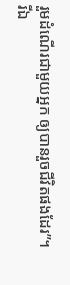រួមដំណើរជាមួយអ្នក ឲ្យបានរួចជីវិតផងដែរ”។
រីឯ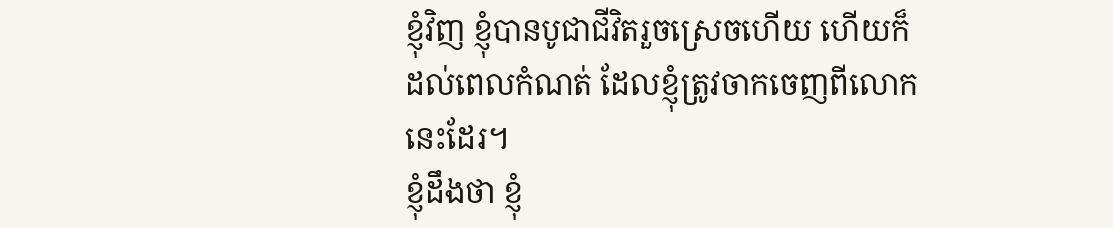ខ្ញុំវិញ ខ្ញុំបានបូជាជីវិតរួចស្រេចហើយ ហើយក៏ដល់ពេលកំណត់ ដែលខ្ញុំត្រូវចាកចេញពីលោកនេះដែរ។
ខ្ញុំដឹងថា ខ្ញុំ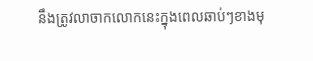នឹងត្រូវលាចាកលោកនេះក្នុងពេលឆាប់ៗខាងមុ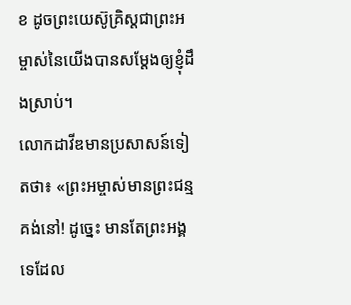ខ ដូចព្រះយេស៊ូគ្រិស្តជាព្រះអម្ចាស់នៃយើងបានសម្តែងឲ្យខ្ញុំដឹងស្រាប់។
លោកដាវីឌមានប្រសាសន៍ទៀតថា៖ «ព្រះអម្ចាស់មានព្រះជន្មគង់នៅ! ដូច្នេះ មានតែព្រះអង្គទេដែល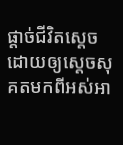ផ្ដាច់ជីវិតស្ដេច ដោយឲ្យស្ដេចសុគតមកពីអស់អា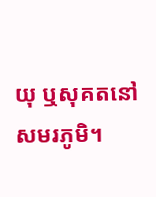យុ ឬសុគតនៅសមរភូមិ។